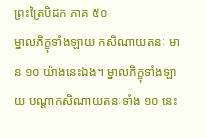ព្រះត្រៃបិដក ភាគ ៥០
ម្នាលភិក្ខុទាំងឡាយ កសិណាយតនៈ មាន ១០ យ៉ាងនេះឯង។ ម្នាលភិក្ខុទាំងឡាយ បណ្តាកសិណាយតនៈទាំង ១០ នេះ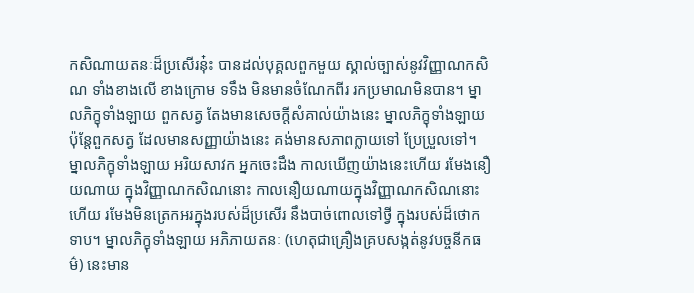កសិណាយតនៈដ៏ប្រសើរនុ៎ះ បានដល់បុគ្គលពួកមួយ ស្គាល់ច្បាស់នូវវិញ្ញាណកសិណ ទាំងខាងលើ ខាងក្រោម ទទឹង មិនមានចំណែកពីរ រកប្រមាណមិនបាន។ ម្នាលភិក្ខុទាំងឡាយ ពួកសត្វ តែងមានសេចក្តីសំគាល់យ៉ាងនេះ ម្នាលភិក្ខុទាំងឡាយ ប៉ុន្តែពួកសត្វ ដែលមានសញ្ញាយ៉ាងនេះ គង់មានសភាពក្លាយទៅ ប្រែប្រួលទៅ។ ម្នាលភិក្ខុទាំងឡាយ អរិយសាវក អ្នកចេះដឹង កាលឃើញយ៉ាងនេះហើយ រមែងនឿយណាយ ក្នុងវិញ្ញាណកសិណនោះ កាលនឿយណាយក្នុងវិញ្ញាណកសិណនោះហើយ រមែងមិនត្រេកអរក្នុងរបស់ដ៏ប្រសើរ នឹងបាច់ពោលទៅថ្វី ក្នុងរបស់ដ៏ថោកទាប។ ម្នាលភិក្ខុទាំងឡាយ អភិភាយតនៈ (ហេតុជាគ្រឿងគ្របសង្កត់នូវបច្ចនីកធម៌) នេះមាន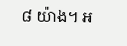៨ យ៉ាង។ អ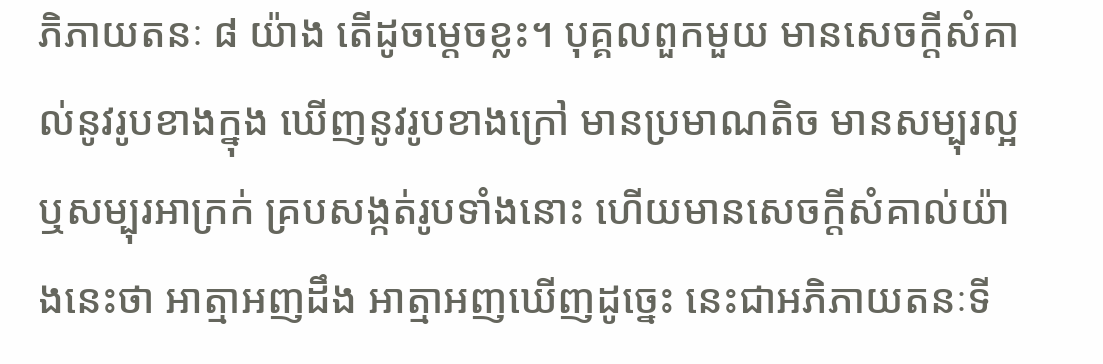ភិភាយតនៈ ៨ យ៉ាង តើដូចម្តេចខ្លះ។ បុគ្គលពួកមួយ មានសេចក្តីសំគាល់នូវរូបខាងក្នុង ឃើញនូវរូបខាងក្រៅ មានប្រមាណតិច មានសម្បុរល្អ ឬសម្បុរអាក្រក់ គ្របសង្កត់រូបទាំងនោះ ហើយមានសេចក្តីសំគាល់យ៉ាងនេះថា អាត្មាអញដឹង អាត្មាអញឃើញដូច្នេះ នេះជាអភិភាយតនៈទី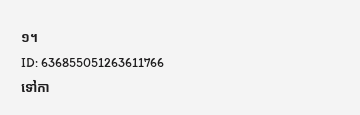១។
ID: 636855051263611766
ទៅកា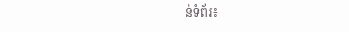ន់ទំព័រ៖